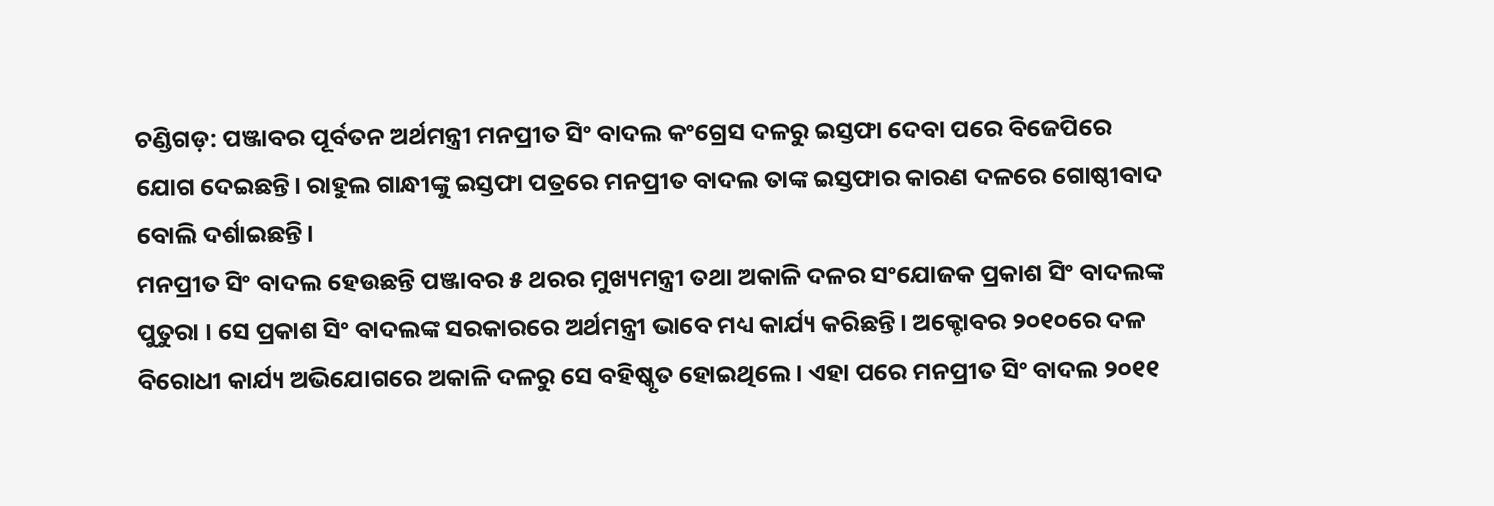ଚଣ୍ଡିଗଡ଼: ପଞ୍ଜାବର ପୂର୍ବତନ ଅର୍ଥମନ୍ତ୍ରୀ ମନପ୍ରୀତ ସିଂ ବାଦଲ କଂଗ୍ରେସ ଦଳରୁ ଇସ୍ତଫା ଦେବା ପରେ ବିଜେପିରେ ଯୋଗ ଦେଇଛନ୍ତି। ରାହୁଲ ଗାନ୍ଧୀଙ୍କୁ ଇସ୍ତଫା ପତ୍ରରେ ମନପ୍ରୀତ ବାଦଲ ତାଙ୍କ ଇସ୍ତଫାର କାରଣ ଦଳରେ ଗୋଷ୍ଠୀବାଦ ବୋଲି ଦର୍ଶାଇଛନ୍ତି।
ମନପ୍ରୀତ ସିଂ ବାଦଲ ହେଉଛନ୍ତି ପଞ୍ଜାବର ୫ ଥରର ମୁଖ୍ୟମନ୍ତ୍ରୀ ତଥା ଅକାଳି ଦଳର ସଂଯୋଜକ ପ୍ରକାଶ ସିଂ ବାଦଲଙ୍କ ପୁତୁରା । ସେ ପ୍ରକାଶ ସିଂ ବାଦଲଙ୍କ ସରକାରରେ ଅର୍ଥମନ୍ତ୍ରୀ ଭାବେ ମଧ୍ୟ କାର୍ଯ୍ୟ କରିଛନ୍ତି। ଅକ୍ଟୋବର ୨୦୧୦ରେ ଦଳ ବିରୋଧୀ କାର୍ଯ୍ୟ ଅଭିଯୋଗରେ ଅକାଳି ଦଳରୁ ସେ ବହିଷ୍କୃତ ହୋଇଥିଲେ । ଏହା ପରେ ମନପ୍ରୀତ ସିଂ ବାଦଲ ୨୦୧୧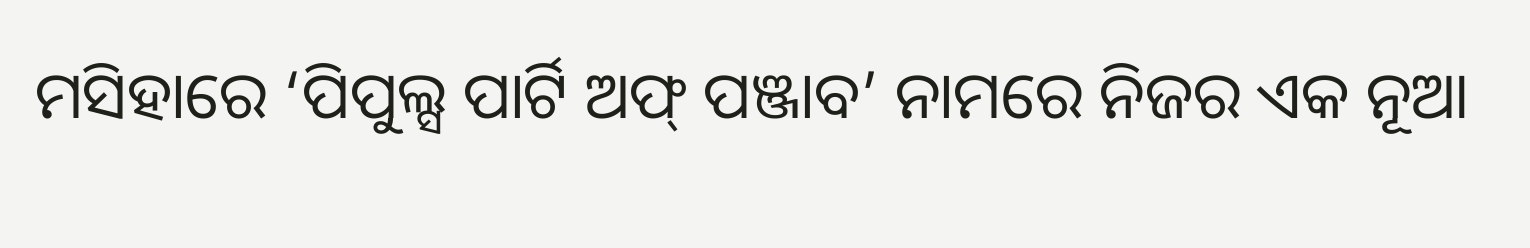ମସିହାରେ ‘ପିପୁଲ୍ସ ପାର୍ଟି ଅଫ୍ ପଞ୍ଜାବ’ ନାମରେ ନିଜର ଏକ ନୂଆ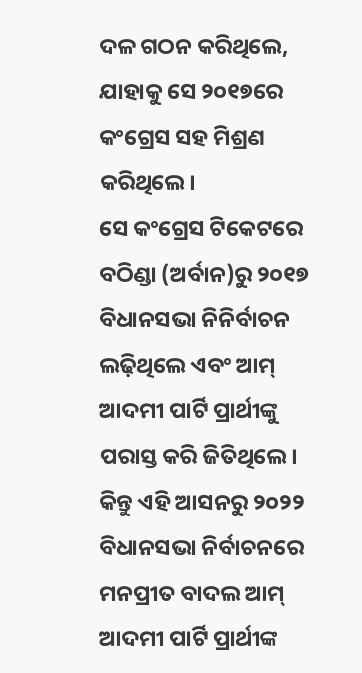ଦଳ ଗଠନ କରିଥିଲେ, ଯାହାକୁ ସେ ୨୦୧୭ରେ କଂଗ୍ରେସ ସହ ମିଶ୍ରଣ କରିଥିଲେ।
ସେ କଂଗ୍ରେସ ଟିକେଟରେ ବଠିଣ୍ଡା (ଅର୍ବାନ)ରୁ ୨୦୧୭ ବିଧାନସଭା ନିନିର୍ବାଚନ ଲଢ଼ିଥିଲେ ଏବଂ ଆମ୍ ଆଦମୀ ପାର୍ଟି ପ୍ରାର୍ଥୀଙ୍କୁ ପରାସ୍ତ କରି ଜିତିଥିଲେ। କିନ୍ତୁ ଏହି ଆସନରୁ ୨୦୨୨ ବିଧାନସଭା ନିର୍ବାଚନରେ ମନପ୍ରୀତ ବାଦଲ ଆମ୍ ଆଦମୀ ପାର୍ଟି ପ୍ରାର୍ଥୀଙ୍କ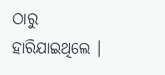ଠାରୁ ହାରିଯାଇଥିଲେ ।